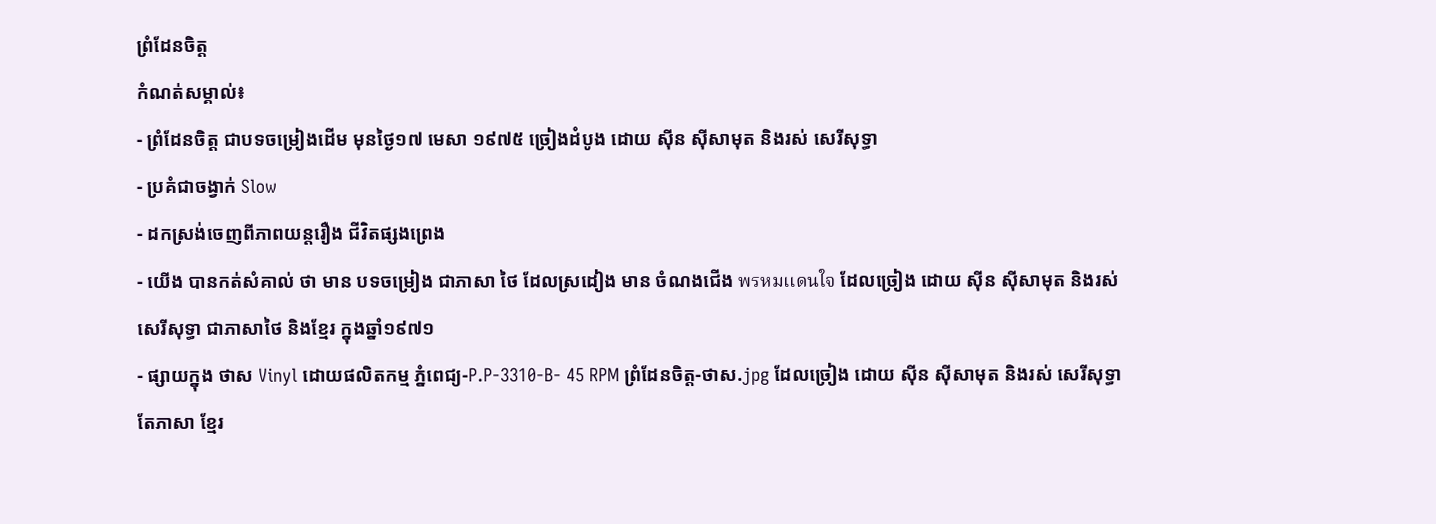ព្រំដែនចិត្ត
កំណត់សម្គាល់៖
- ព្រំដែនចិត្ត ជាបទចម្រៀងដើម មុនថ្ងៃ១៧ មេសា ១៩៧៥ ច្រៀងដំបូង ដោយ ស៊ីន ស៊ីសាមុត និងរស់ សេរីសុទ្ធា
- ប្រគំជាចង្វាក់ Slow
- ដកស្រង់ចេញពីភាពយន្តរឿង ជីវិតផ្សងព្រេង
- យើង បានកត់សំគាល់ ថា មាន បទចម្រៀង ជាភាសា ថៃ ដែលស្រដៀង មាន ចំណងជើង พรหมเเดนใจ ដែលច្រៀង ដោយ ស៊ីន ស៊ីសាមុត និងរស់ សេរីសុទ្ធា ជាភាសាថៃ និងខ្មែរ ក្នុងឆ្នាំ១៩៧១
- ផ្សាយក្នុង ថាស Vinyl ដោយផលិតកម្ម ភ្នំពេជ្យ-P.P-3310-B- 45 RPM ព្រំដែនចិត្ត-ថាស.jpg ដែលច្រៀង ដោយ ស៊ីន ស៊ីសាមុត និងរស់ សេរីសុទ្ធា តែភាសា ខ្មែរ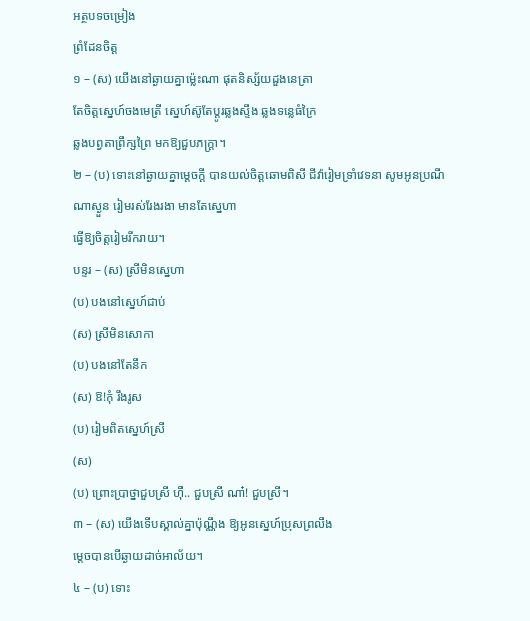អត្ថបទចម្រៀង
ព្រំដែនចិត្ត
១ – (ស) យើងនៅឆ្ងាយគ្នាម៉្លេះណា ផុតនិស្ស័យដួងនេត្រា
តែចិត្តស្នេហ៍ចងមេត្រី ស្នេហ៍ស៊ូតែប្តូរឆ្លងស្ទឹង ឆ្លងទន្លេធំក្រៃ
ឆ្លងបព្វតាព្រឹក្សព្រៃ មកឱ្យជួបភក្ត្រា។
២ – (ប) ទោះនៅឆ្ងាយគ្នាម្តេចក្តី បានយល់ចិត្តឆោមពិសី ជីវ៉ារៀមទ្រាំវេទនា សូមអូនប្រណីណាស្ងួន រៀមរស់រែងរងា មានតែស្នេហា
ធ្វើឱ្យចិត្តរៀមរីករាយ។
បន្ទរ – (ស) ស្រីមិនស្នេហា
(ប) បងនៅស្នេហ៍ជាប់
(ស) ស្រីមិនសោកា
(ប) បងនៅតែនឹក
(ស) ឱ!កុំ រឹងរូស
(ប) រៀមពិតស្នេហ៍ស្រី
(ស)
(ប) ព្រោះប្រាថ្នាជួបស្រី ហុឺ.. ជួបស្រី ណា៎! ជួបស្រី។
៣ – (ស) យើងទើបស្គាល់គ្នាប៉ុណ្ណឹង ឱ្យអូនស្នេហ៍ប្រុសព្រលឹង
ម្តេចបានបើឆ្ងាយដាច់អាល័យ។
៤ – (ប) ទោះ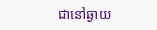ជានៅឆ្ងាយ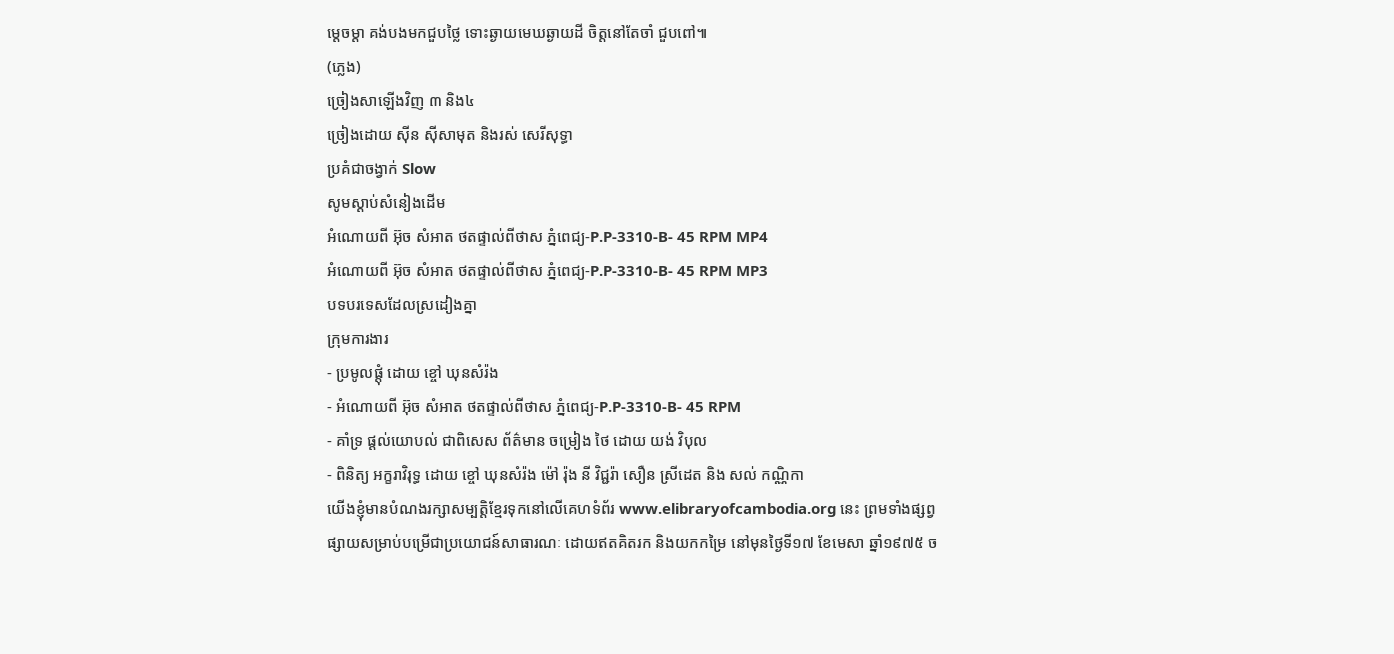ម្តេចម្តា គង់បងមកជួបថ្លៃ ទោះឆ្ងាយមេឃឆ្ងាយដី ចិត្តនៅតែចាំ ជួបពៅ៕
(ភ្លេង)
ច្រៀងសាឡើងវិញ ៣ និង៤
ច្រៀងដោយ ស៊ីន ស៊ីសាមុត និងរស់ សេរីសុទ្ធា
ប្រគំជាចង្វាក់ Slow
សូមស្ដាប់សំនៀងដើម
អំណោយពី អ៊ុច សំអាត ថតផ្ទាល់ពីថាស ភ្នំពេជ្យ-P.P-3310-B- 45 RPM MP4
អំណោយពី អ៊ុច សំអាត ថតផ្ទាល់ពីថាស ភ្នំពេជ្យ-P.P-3310-B- 45 RPM MP3
បទបរទេសដែលស្រដៀងគ្នា
ក្រុមការងារ
- ប្រមូលផ្ដុំ ដោយ ខ្ចៅ ឃុនសំរ៉ង
- អំណោយពី អ៊ុច សំអាត ថតផ្ទាល់ពីថាស ភ្នំពេជ្យ-P.P-3310-B- 45 RPM
- គាំទ្រ ផ្ដល់យោបល់ ជាពិសេស ព័ត៌មាន ចម្រៀង ថៃ ដោយ យង់ វិបុល
- ពិនិត្យ អក្ខរាវិរុទ្ធ ដោយ ខ្ចៅ ឃុនសំរ៉ង ម៉ៅ រ៉ុង នី វិជ្ជរ៉ា សឿន ស្រីដេត និង សល់ កណ្ណិកា
យើងខ្ញុំមានបំណងរក្សាសម្បត្តិខ្មែរទុកនៅលើគេហទំព័រ www.elibraryofcambodia.org នេះ ព្រមទាំងផ្សព្វផ្សាយសម្រាប់បម្រើជាប្រយោជន៍សាធារណៈ ដោយឥតគិតរក និងយកកម្រៃ នៅមុនថ្ងៃទី១៧ ខែមេសា ឆ្នាំ១៩៧៥ ច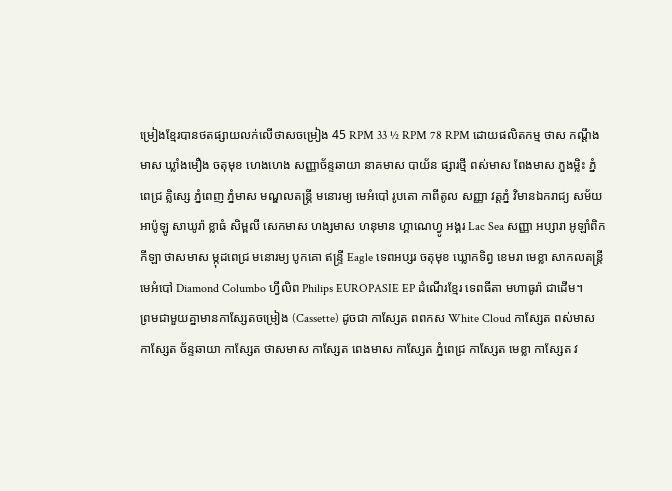ម្រៀងខ្មែរបានថតផ្សាយលក់លើថាសចម្រៀង 45 RPM 33 ½ RPM 78 RPM ដោយផលិតកម្ម ថាស កណ្ដឹងមាស ឃ្លាំងមឿង ចតុមុខ ហេងហេង សញ្ញាច័ន្ទឆាយា នាគមាស បាយ័ន ផ្សារថ្មី ពស់មាស ពែងមាស ភួងម្លិះ ភ្នំពេជ្រ គ្លិស្សេ ភ្នំពេញ ភ្នំមាស មណ្ឌលតន្រ្តី មនោរម្យ មេអំបៅ រូបតោ កាពីតូល សញ្ញា វត្តភ្នំ វិមានឯករាជ្យ សម័យអាប៉ូឡូ សាឃូរ៉ា ខ្លាធំ សិម្ពលី សេកមាស ហង្សមាស ហនុមាន ហ្គាណេហ្វូ អង្គរ Lac Sea សញ្ញា អប្សារា អូឡាំពិក កីឡា ថាសមាស ម្កុដពេជ្រ មនោរម្យ បូកគោ ឥន្ទ្រី Eagle ទេពអប្សរ ចតុមុខ ឃ្លោកទិព្វ ខេមរា មេខ្លា សាកលតន្ត្រី មេអំបៅ Diamond Columbo ហ្វីលិព Philips EUROPASIE EP ដំណើរខ្មែរ ទេពធីតា មហាធូរ៉ា ជាដើម។
ព្រមជាមួយគ្នាមានកាសែ្សតចម្រៀង (Cassette) ដូចជា កាស្សែត ពពកស White Cloud កាស្សែត ពស់មាស កាស្សែត ច័ន្ទឆាយា កាស្សែត ថាសមាស កាស្សែត ពេងមាស កាស្សែត ភ្នំពេជ្រ កាស្សែត មេខ្លា កាស្សែត វ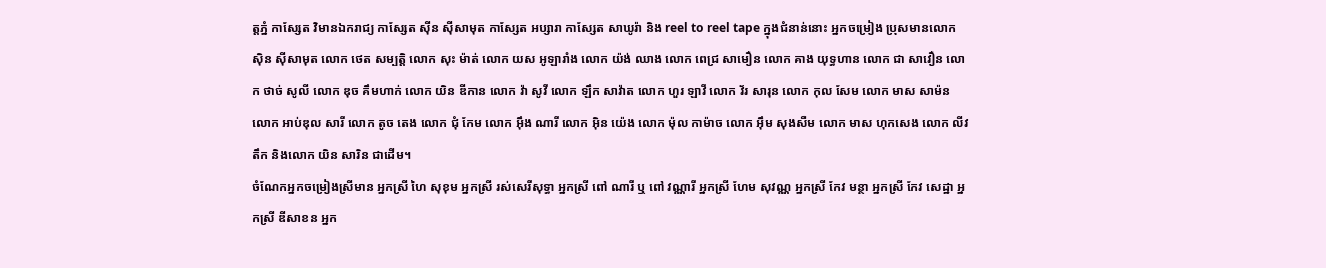ត្តភ្នំ កាស្សែត វិមានឯករាជ្យ កាស្សែត ស៊ីន ស៊ីសាមុត កាស្សែត អប្សារា កាស្សែត សាឃូរ៉ា និង reel to reel tape ក្នុងជំនាន់នោះ អ្នកចម្រៀង ប្រុសមានលោក ស៊ិន ស៊ីសាមុត លោក ថេត សម្បត្តិ លោក សុះ ម៉ាត់ លោក យស អូឡារាំង លោក យ៉ង់ ឈាង លោក ពេជ្រ សាមឿន លោក គាង យុទ្ធហាន លោក ជា សាវឿន លោក ថាច់ សូលី លោក ឌុច គឹមហាក់ លោក យិន ឌីកាន លោក វ៉ា សូវី លោក ឡឹក សាវ៉ាត លោក ហួរ ឡាវី លោក វ័រ សារុន លោក កុល សែម លោក មាស សាម៉ន លោក អាប់ឌុល សារី លោក តូច តេង លោក ជុំ កែម លោក អ៊ឹង ណារី លោក អ៊ិន យ៉េង លោក ម៉ុល កាម៉ាច លោក អ៊ឹម សុងសឺម លោក មាស ហុកសេង លោក លីវ តឹក និងលោក យិន សារិន ជាដើម។
ចំណែកអ្នកចម្រៀងស្រីមាន អ្នកស្រី ហៃ សុខុម អ្នកស្រី រស់សេរីសុទ្ធា អ្នកស្រី ពៅ ណារី ឬ ពៅ វណ្ណារី អ្នកស្រី ហែម សុវណ្ណ អ្នកស្រី កែវ មន្ថា អ្នកស្រី កែវ សេដ្ឋា អ្នកស្រី ឌីសាខន អ្នក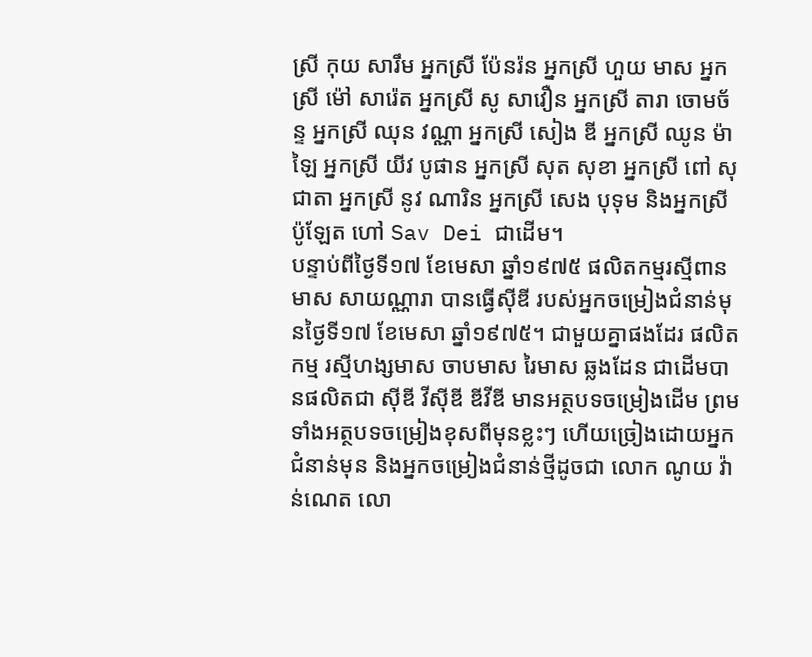ស្រី កុយ សារឹម អ្នកស្រី ប៉ែនរ៉ន អ្នកស្រី ហួយ មាស អ្នកស្រី ម៉ៅ សារ៉េត អ្នកស្រី សូ សាវឿន អ្នកស្រី តារា ចោមច័ន្ទ អ្នកស្រី ឈុន វណ្ណា អ្នកស្រី សៀង ឌី អ្នកស្រី ឈូន ម៉ាឡៃ អ្នកស្រី យីវ បូផាន អ្នកស្រី សុត សុខា អ្នកស្រី ពៅ សុជាតា អ្នកស្រី នូវ ណារិន អ្នកស្រី សេង បុទុម និងអ្នកស្រី ប៉ូឡែត ហៅ Sav Dei ជាដើម។
បន្ទាប់ពីថ្ងៃទី១៧ ខែមេសា ឆ្នាំ១៩៧៥ ផលិតកម្មរស្មីពានមាស សាយណ្ណារា បានធ្វើស៊ីឌី របស់អ្នកចម្រៀងជំនាន់មុនថ្ងៃទី១៧ ខែមេសា ឆ្នាំ១៩៧៥។ ជាមួយគ្នាផងដែរ ផលិតកម្ម រស្មីហង្សមាស ចាបមាស រៃមាស ឆ្លងដែន ជាដើមបានផលិតជា ស៊ីឌី វីស៊ីឌី ឌីវីឌី មានអត្ថបទចម្រៀងដើម ព្រមទាំងអត្ថបទចម្រៀងខុសពីមុនខ្លះៗ ហើយច្រៀងដោយអ្នកជំនាន់មុន និងអ្នកចម្រៀងជំនាន់ថ្មីដូចជា លោក ណូយ វ៉ាន់ណេត លោ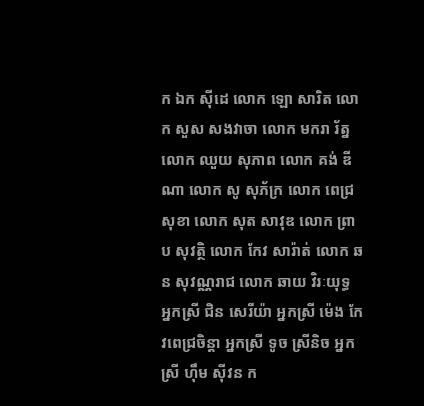ក ឯក ស៊ីដេ លោក ឡោ សារិត លោក សួស សងវាចា លោក មករា រ័ត្ន លោក ឈួយ សុភាព លោក គង់ ឌីណា លោក សូ សុភ័ក្រ លោក ពេជ្រ សុខា លោក សុត សាវុឌ លោក ព្រាប សុវត្ថិ លោក កែវ សារ៉ាត់ លោក ឆន សុវណ្ណរាជ លោក ឆាយ វិរៈយុទ្ធ អ្នកស្រី ជិន សេរីយ៉ា អ្នកស្រី ម៉េង កែវពេជ្រចិន្តា អ្នកស្រី ទូច ស្រីនិច អ្នកស្រី ហ៊ឹម ស៊ីវន ក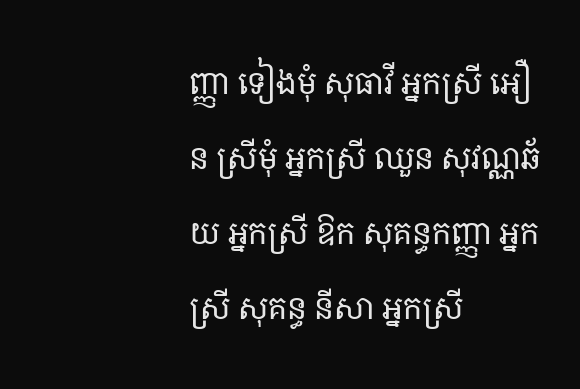ញ្ញា ទៀងមុំ សុធាវី អ្នកស្រី អឿន ស្រីមុំ អ្នកស្រី ឈួន សុវណ្ណឆ័យ អ្នកស្រី ឱក សុគន្ធកញ្ញា អ្នកស្រី សុគន្ធ នីសា អ្នកស្រី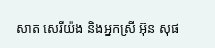សាត សេរីយ៉ង និងអ្នកស្រី អ៊ុន សុផ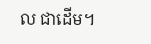ល ជាដើម។